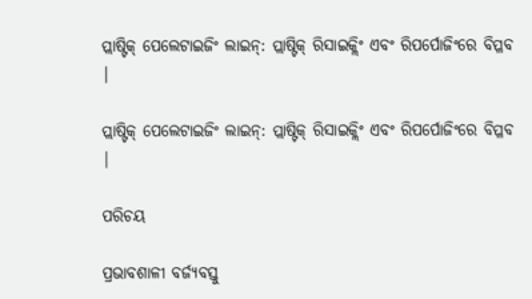ପ୍ଲାଷ୍ଟିକ୍ ପେଲେଟାଇଜିଂ ଲାଇନ୍: ପ୍ଲାଷ୍ଟିକ୍ ରିସାଇକ୍ଲିଂ ଏବଂ ରିପର୍ପୋଜିଂରେ ବିପ୍ଳବ |

ପ୍ଲାଷ୍ଟିକ୍ ପେଲେଟାଇଜିଂ ଲାଇନ୍: ପ୍ଲାଷ୍ଟିକ୍ ରିସାଇକ୍ଲିଂ ଏବଂ ରିପର୍ପୋଜିଂରେ ବିପ୍ଳବ |

ପରିଚୟ

ପ୍ରଭାବଶାଳୀ ବର୍ଜ୍ୟବସ୍ତୁ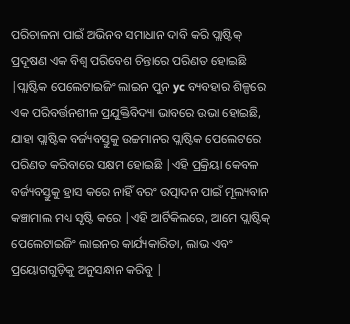ପରିଚାଳନା ପାଇଁ ଅଭିନବ ସମାଧାନ ଦାବି କରି ପ୍ଲାଷ୍ଟିକ୍ ପ୍ରଦୂଷଣ ଏକ ବିଶ୍ୱ ପରିବେଶ ଚିନ୍ତାରେ ପରିଣତ ହୋଇଛି |ପ୍ଲାଷ୍ଟିକ ପେଲେଟାଇଜିଂ ଲାଇନ ପୁନ yc ବ୍ୟବହାର ଶିଳ୍ପରେ ଏକ ପରିବର୍ତ୍ତନଶୀଳ ପ୍ରଯୁକ୍ତିବିଦ୍ୟା ଭାବରେ ଉଭା ହୋଇଛି, ଯାହା ପ୍ଲାଷ୍ଟିକ ବର୍ଜ୍ୟବସ୍ତୁକୁ ଉଚ୍ଚମାନର ପ୍ଲାଷ୍ଟିକ ପେଲେଟରେ ପରିଣତ କରିବାରେ ସକ୍ଷମ ହୋଇଛି |ଏହି ପ୍ରକ୍ରିୟା କେବଳ ବର୍ଜ୍ୟବସ୍ତୁକୁ ହ୍ରାସ କରେ ନାହିଁ ବରଂ ଉତ୍ପାଦନ ପାଇଁ ମୂଲ୍ୟବାନ କଞ୍ଚାମାଲ ମଧ୍ୟ ସୃଷ୍ଟି କରେ |ଏହି ଆର୍ଟିକିଲରେ, ଆମେ ପ୍ଲାଷ୍ଟିକ୍ ପେଲେଟାଇଜିଂ ଲାଇନର କାର୍ଯ୍ୟକାରିତା, ଲାଭ ଏବଂ ପ୍ରୟୋଗଗୁଡ଼ିକୁ ଅନୁସନ୍ଧାନ କରିବୁ |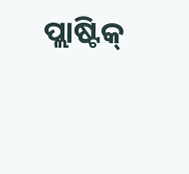ପ୍ଲାଷ୍ଟିକ୍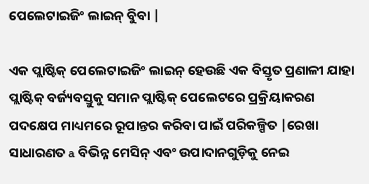ପେଲେଟାଇଜିଂ ଲାଇନ୍ ବୁିବା |

ଏକ ପ୍ଲାଷ୍ଟିକ୍ ପେଲେଟାଇଜିଂ ଲାଇନ୍ ହେଉଛି ଏକ ବିସ୍ତୃତ ପ୍ରଣାଳୀ ଯାହା ପ୍ଲାଷ୍ଟିକ୍ ବର୍ଜ୍ୟବସ୍ତୁକୁ ସମାନ ପ୍ଲାଷ୍ଟିକ୍ ପେଲେଟରେ ପ୍ରକ୍ରିୟାକରଣ ପଦକ୍ଷେପ ମାଧ୍ୟମରେ ରୂପାନ୍ତର କରିବା ପାଇଁ ପରିକଳ୍ପିତ |ରେଖା ସାଧାରଣତ a ବିଭିନ୍ନ ମେସିନ୍ ଏବଂ ଉପାଦାନଗୁଡ଼ିକୁ ନେଇ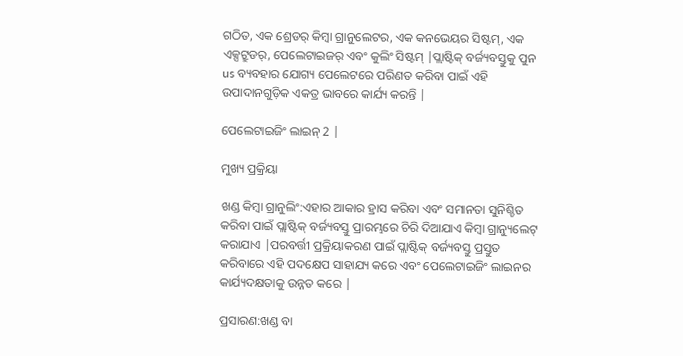ଗଠିତ, ଏକ ଶ୍ରେଡର୍ କିମ୍ବା ଗ୍ରାନୁଲେଟର, ଏକ କନଭେୟର ସିଷ୍ଟମ୍, ଏକ ଏକ୍ସଟ୍ରୁଡର୍, ପେଲେଟାଇଜର୍ ଏବଂ କୁଲିଂ ସିଷ୍ଟମ୍ |ପ୍ଲାଷ୍ଟିକ୍ ବର୍ଜ୍ୟବସ୍ତୁକୁ ପୁନ us ବ୍ୟବହାର ଯୋଗ୍ୟ ପେଲେଟରେ ପରିଣତ କରିବା ପାଇଁ ଏହି ଉପାଦାନଗୁଡ଼ିକ ଏକତ୍ର ଭାବରେ କାର୍ଯ୍ୟ କରନ୍ତି |

ପେଲେଟାଇଜିଂ ଲାଇନ୍ 2 |

ମୁଖ୍ୟ ପ୍ରକ୍ରିୟା

ଖଣ୍ଡ କିମ୍ବା ଗ୍ରାନୁଲିଂ:ଏହାର ଆକାର ହ୍ରାସ କରିବା ଏବଂ ସମାନତା ସୁନିଶ୍ଚିତ କରିବା ପାଇଁ ପ୍ଲାଷ୍ଟିକ୍ ବର୍ଜ୍ୟବସ୍ତୁ ପ୍ରାରମ୍ଭରେ ଚିରି ଦିଆଯାଏ କିମ୍ବା ଗ୍ରାନ୍ୟୁଲେଟ୍ କରାଯାଏ |ପରବର୍ତ୍ତୀ ପ୍ରକ୍ରିୟାକରଣ ପାଇଁ ପ୍ଲାଷ୍ଟିକ୍ ବର୍ଜ୍ୟବସ୍ତୁ ପ୍ରସ୍ତୁତ କରିବାରେ ଏହି ପଦକ୍ଷେପ ସାହାଯ୍ୟ କରେ ଏବଂ ପେଲେଟାଇଜିଂ ଲାଇନର କାର୍ଯ୍ୟଦକ୍ଷତାକୁ ଉନ୍ନତ କରେ |

ପ୍ରସାରଣ:ଖଣ୍ଡ ବା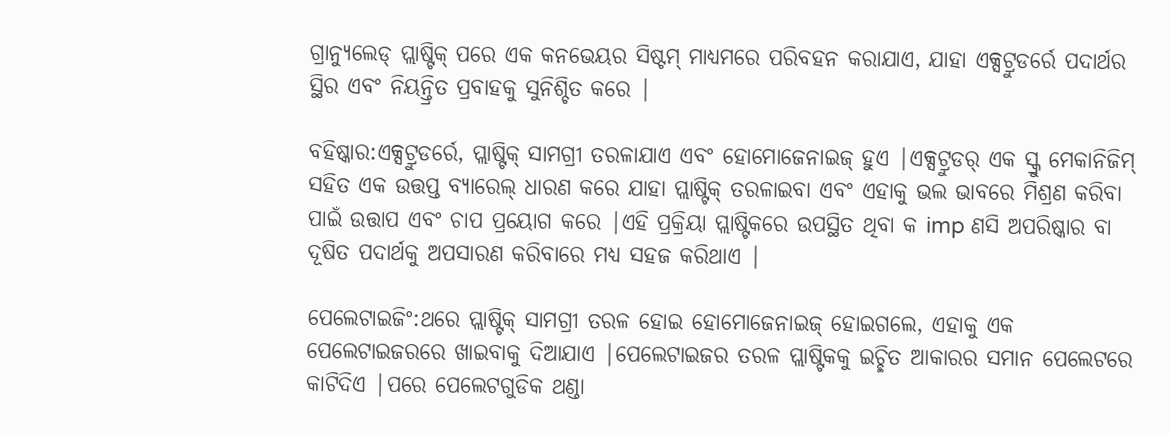ଗ୍ରାନ୍ୟୁଲେଡ୍ ପ୍ଲାଷ୍ଟିକ୍ ପରେ ଏକ କନଭେୟର ସିଷ୍ଟମ୍ ମାଧ୍ୟମରେ ପରିବହନ କରାଯାଏ, ଯାହା ଏକ୍ସଟ୍ରୁଡର୍ରେ ପଦାର୍ଥର ସ୍ଥିର ଏବଂ ନିୟନ୍ତ୍ରିତ ପ୍ରବାହକୁ ସୁନିଶ୍ଚିତ କରେ |

ବହିଷ୍କାର:ଏକ୍ସଟ୍ରୁଡର୍ରେ, ପ୍ଲାଷ୍ଟିକ୍ ସାମଗ୍ରୀ ତରଳାଯାଏ ଏବଂ ହୋମୋଜେନାଇଜ୍ ହୁଏ |ଏକ୍ସଟ୍ରୁଡର୍ ଏକ ସ୍କ୍ରୁ ମେକାନିଜିମ୍ ସହିତ ଏକ ଉତ୍ତପ୍ତ ବ୍ୟାରେଲ୍ ଧାରଣ କରେ ଯାହା ପ୍ଲାଷ୍ଟିକ୍ ତରଳାଇବା ଏବଂ ଏହାକୁ ଭଲ ଭାବରେ ମିଶ୍ରଣ କରିବା ପାଇଁ ଉତ୍ତାପ ଏବଂ ଚାପ ପ୍ରୟୋଗ କରେ |ଏହି ପ୍ରକ୍ରିୟା ପ୍ଲାଷ୍ଟିକରେ ଉପସ୍ଥିତ ଥିବା କ imp ଣସି ଅପରିଷ୍କାର ବା ଦୂଷିତ ପଦାର୍ଥକୁ ଅପସାରଣ କରିବାରେ ମଧ୍ୟ ସହଜ କରିଥାଏ |

ପେଲେଟାଇଜିଂ:ଥରେ ପ୍ଲାଷ୍ଟିକ୍ ସାମଗ୍ରୀ ତରଳ ହୋଇ ହୋମୋଜେନାଇଜ୍ ହୋଇଗଲେ, ଏହାକୁ ଏକ ପେଲେଟାଇଜରରେ ଖାଇବାକୁ ଦିଆଯାଏ |ପେଲେଟାଇଜର ତରଳ ପ୍ଲାଷ୍ଟିକକୁ ଇଚ୍ଛିତ ଆକାରର ସମାନ ପେଲେଟରେ କାଟିଦିଏ |ପରେ ପେଲେଟଗୁଡିକ ଥଣ୍ଡା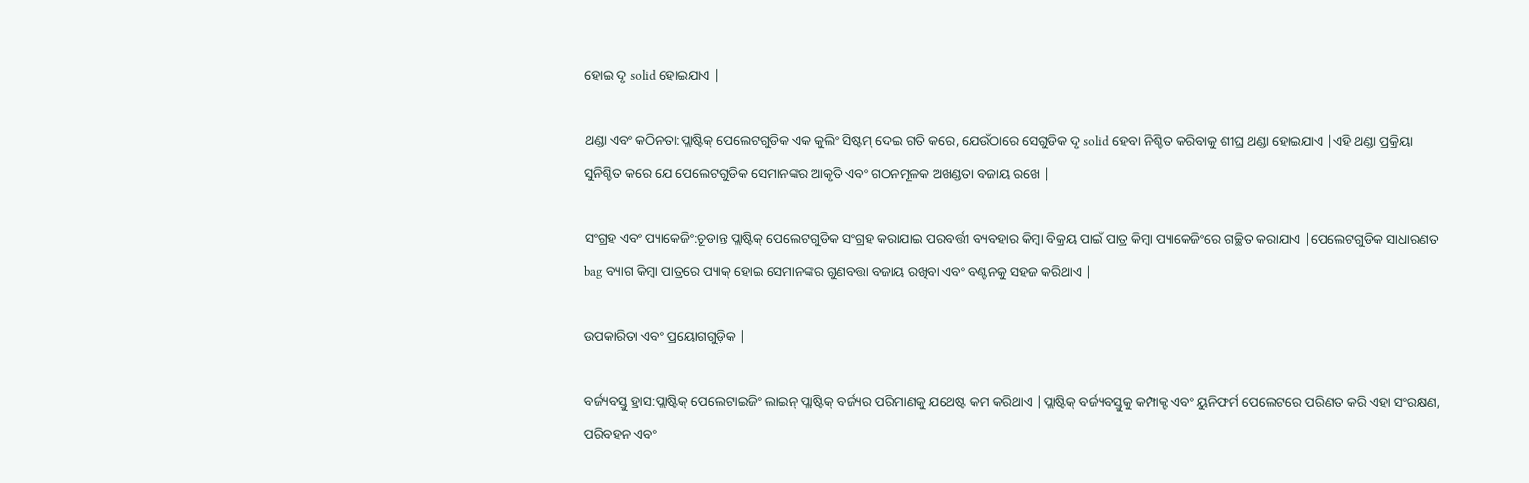ହୋଇ ଦୃ solid ହୋଇଯାଏ |

ଥଣ୍ଡା ଏବଂ କଠିନତା:ପ୍ଲାଷ୍ଟିକ୍ ପେଲେଟଗୁଡିକ ଏକ କୁଲିଂ ସିଷ୍ଟମ୍ ଦେଇ ଗତି କରେ, ଯେଉଁଠାରେ ସେଗୁଡିକ ଦୃ solid ହେବା ନିଶ୍ଚିତ କରିବାକୁ ଶୀଘ୍ର ଥଣ୍ଡା ହୋଇଯାଏ |ଏହି ଥଣ୍ଡା ପ୍ରକ୍ରିୟା ସୁନିଶ୍ଚିତ କରେ ଯେ ପେଲେଟଗୁଡିକ ସେମାନଙ୍କର ଆକୃତି ଏବଂ ଗଠନମୂଳକ ଅଖଣ୍ଡତା ବଜାୟ ରଖେ |

ସଂଗ୍ରହ ଏବଂ ପ୍ୟାକେଜିଂ:ଚୂଡାନ୍ତ ପ୍ଲାଷ୍ଟିକ୍ ପେଲେଟଗୁଡିକ ସଂଗ୍ରହ କରାଯାଇ ପରବର୍ତ୍ତୀ ବ୍ୟବହାର କିମ୍ବା ବିକ୍ରୟ ପାଇଁ ପାତ୍ର କିମ୍ବା ପ୍ୟାକେଜିଂରେ ଗଚ୍ଛିତ କରାଯାଏ |ପେଲେଟଗୁଡିକ ସାଧାରଣତ bag ବ୍ୟାଗ କିମ୍ବା ପାତ୍ରରେ ପ୍ୟାକ୍ ହୋଇ ସେମାନଙ୍କର ଗୁଣବତ୍ତା ବଜାୟ ରଖିବା ଏବଂ ବଣ୍ଟନକୁ ସହଜ କରିଥାଏ |

ଉପକାରିତା ଏବଂ ପ୍ରୟୋଗଗୁଡ଼ିକ |

ବର୍ଜ୍ୟବସ୍ତୁ ହ୍ରାସ:ପ୍ଲାଷ୍ଟିକ୍ ପେଲେଟାଇଜିଂ ଲାଇନ୍ ପ୍ଲାଷ୍ଟିକ୍ ବର୍ଜ୍ୟର ପରିମାଣକୁ ଯଥେଷ୍ଟ କମ କରିଥାଏ |ପ୍ଲାଷ୍ଟିକ୍ ବର୍ଜ୍ୟବସ୍ତୁକୁ କମ୍ପାକ୍ଟ ଏବଂ ୟୁନିଫର୍ମ ପେଲେଟରେ ପରିଣତ କରି ଏହା ସଂରକ୍ଷଣ, ପରିବହନ ଏବଂ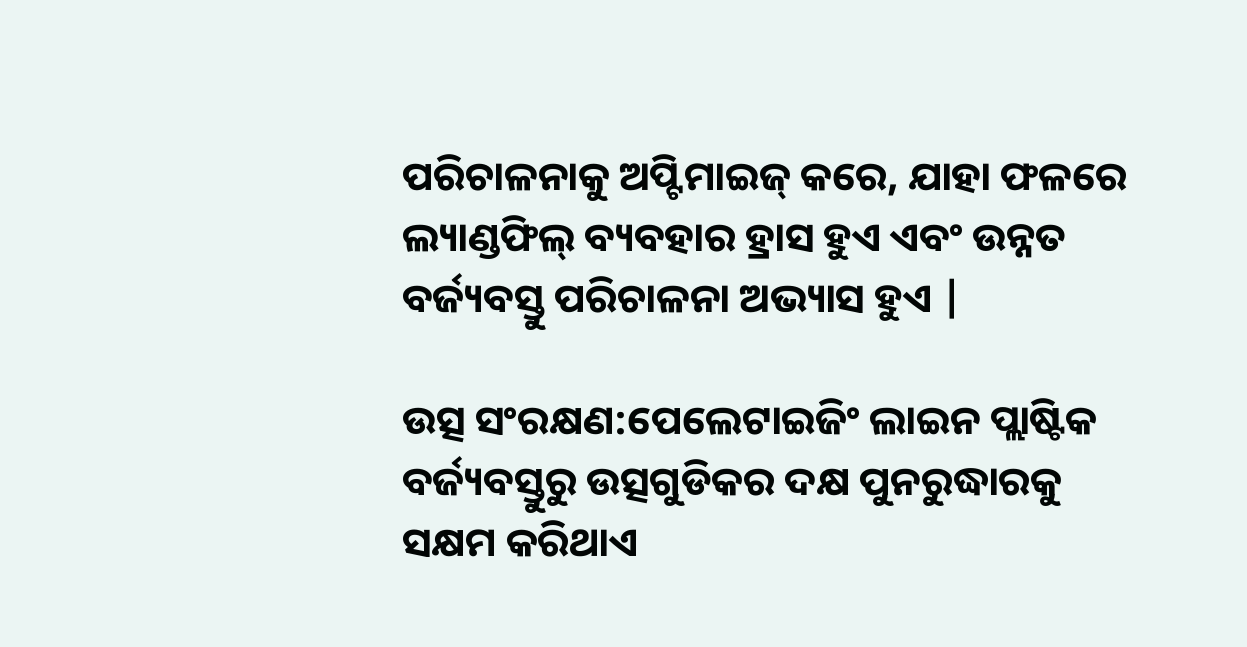ପରିଚାଳନାକୁ ଅପ୍ଟିମାଇଜ୍ କରେ, ଯାହା ଫଳରେ ଲ୍ୟାଣ୍ଡଫିଲ୍ ବ୍ୟବହାର ହ୍ରାସ ହୁଏ ଏବଂ ଉନ୍ନତ ବର୍ଜ୍ୟବସ୍ତୁ ପରିଚାଳନା ଅଭ୍ୟାସ ହୁଏ |

ଉତ୍ସ ସଂରକ୍ଷଣ:ପେଲେଟାଇଜିଂ ଲାଇନ ପ୍ଲାଷ୍ଟିକ ବର୍ଜ୍ୟବସ୍ତୁରୁ ଉତ୍ସଗୁଡିକର ଦକ୍ଷ ପୁନରୁଦ୍ଧାରକୁ ସକ୍ଷମ କରିଥାଏ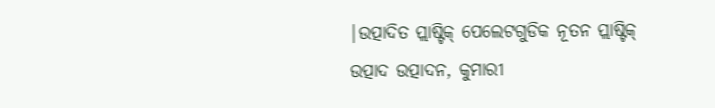|ଉତ୍ପାଦିତ ପ୍ଲାଷ୍ଟିକ୍ ପେଲେଟଗୁଡିକ ନୂତନ ପ୍ଲାଷ୍ଟିକ୍ ଉତ୍ପାଦ ଉତ୍ପାଦନ, କୁମାରୀ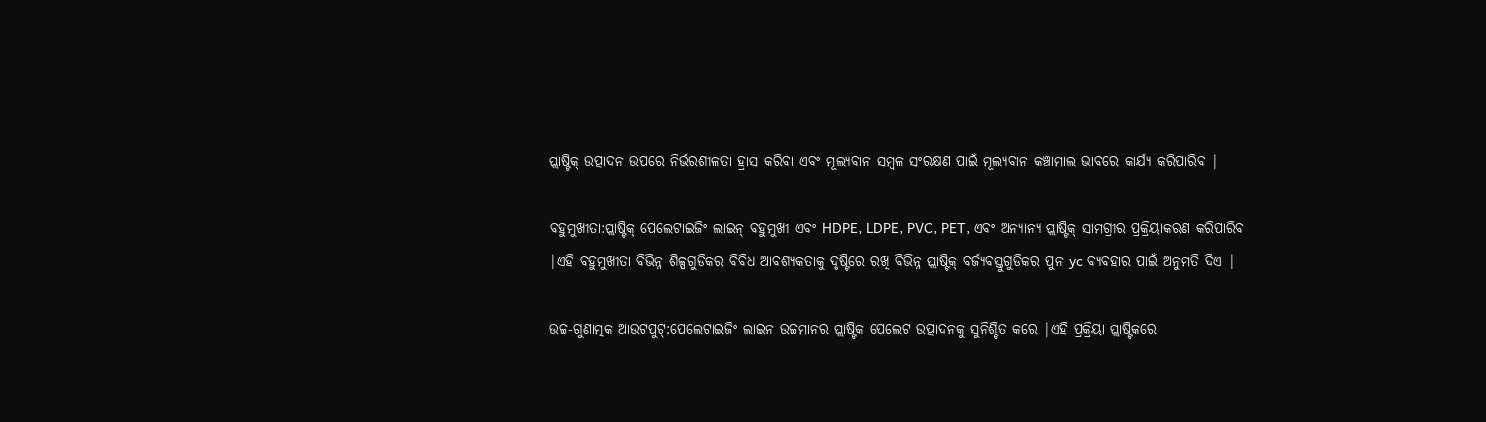ପ୍ଲାଷ୍ଟିକ୍ ଉତ୍ପାଦନ ଉପରେ ନିର୍ଭରଶୀଳତା ହ୍ରାସ କରିବା ଏବଂ ମୂଲ୍ୟବାନ ସମ୍ବଳ ସଂରକ୍ଷଣ ପାଇଁ ମୂଲ୍ୟବାନ କଞ୍ଚାମାଲ ଭାବରେ କାର୍ଯ୍ୟ କରିପାରିବ |

ବହୁମୁଖୀତା:ପ୍ଲାଷ୍ଟିକ୍ ପେଲେଟାଇଜିଂ ଲାଇନ୍ ବହୁମୁଖୀ ଏବଂ HDPE, LDPE, PVC, PET, ଏବଂ ଅନ୍ୟାନ୍ୟ ପ୍ଲାଷ୍ଟିକ୍ ସାମଗ୍ରୀର ପ୍ରକ୍ରିୟାକରଣ କରିପାରିବ |ଏହି ବହୁମୁଖୀତା ବିଭିନ୍ନ ଶିଳ୍ପଗୁଡିକର ବିବିଧ ଆବଶ୍ୟକତାକୁ ଦୃଷ୍ଟିରେ ରଖି ବିଭିନ୍ନ ପ୍ଲାଷ୍ଟିକ୍ ବର୍ଜ୍ୟବସ୍ତୁଗୁଡିକର ପୁନ yc ବ୍ୟବହାର ପାଇଁ ଅନୁମତି ଦିଏ |

ଉଚ୍ଚ-ଗୁଣାତ୍ମକ ଆଉଟପୁଟ୍:ପେଲେଟାଇଜିଂ ଲାଇନ ଉଚ୍ଚମାନର ପ୍ଲାଷ୍ଟିକ ପେଲେଟ ଉତ୍ପାଦନକୁ ସୁନିଶ୍ଚିତ କରେ |ଏହି ପ୍ରକ୍ରିୟା ପ୍ଲାଷ୍ଟିକରେ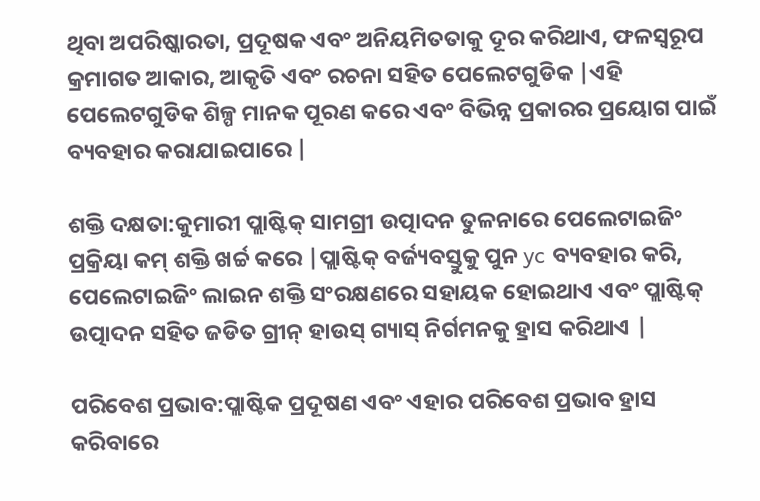ଥିବା ଅପରିଷ୍କାରତା, ପ୍ରଦୂଷକ ଏବଂ ଅନିୟମିତତାକୁ ଦୂର କରିଥାଏ, ଫଳସ୍ୱରୂପ କ୍ରମାଗତ ଆକାର, ଆକୃତି ଏବଂ ରଚନା ସହିତ ପେଲେଟଗୁଡିକ |ଏହି ପେଲେଟଗୁଡିକ ଶିଳ୍ପ ମାନକ ପୂରଣ କରେ ଏବଂ ବିଭିନ୍ନ ପ୍ରକାରର ପ୍ରୟୋଗ ପାଇଁ ବ୍ୟବହାର କରାଯାଇପାରେ |

ଶକ୍ତି ଦକ୍ଷତା:କୁମାରୀ ପ୍ଲାଷ୍ଟିକ୍ ସାମଗ୍ରୀ ଉତ୍ପାଦନ ତୁଳନାରେ ପେଲେଟାଇଜିଂ ପ୍ରକ୍ରିୟା କମ୍ ଶକ୍ତି ଖର୍ଚ୍ଚ କରେ |ପ୍ଲାଷ୍ଟିକ୍ ବର୍ଜ୍ୟବସ୍ତୁକୁ ପୁନ yc ବ୍ୟବହାର କରି, ପେଲେଟାଇଜିଂ ଲାଇନ ଶକ୍ତି ସଂରକ୍ଷଣରେ ସହାୟକ ହୋଇଥାଏ ଏବଂ ପ୍ଲାଷ୍ଟିକ୍ ଉତ୍ପାଦନ ସହିତ ଜଡିତ ଗ୍ରୀନ୍ ହାଉସ୍ ଗ୍ୟାସ୍ ନିର୍ଗମନକୁ ହ୍ରାସ କରିଥାଏ |

ପରିବେଶ ପ୍ରଭାବ:ପ୍ଲାଷ୍ଟିକ ପ୍ରଦୂଷଣ ଏବଂ ଏହାର ପରିବେଶ ପ୍ରଭାବ ହ୍ରାସ କରିବାରେ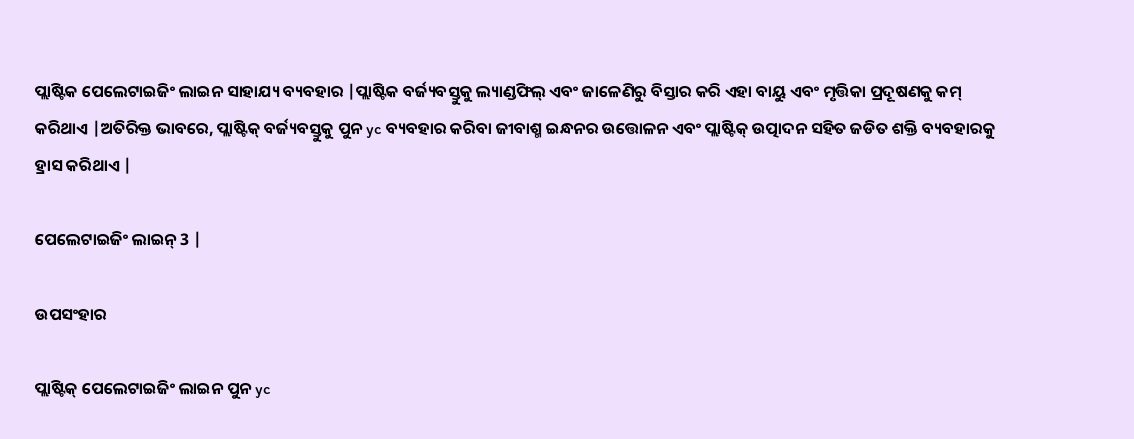ପ୍ଲାଷ୍ଟିକ ପେଲେଟାଇଜିଂ ଲାଇନ ସାହାଯ୍ୟ ବ୍ୟବହାର |ପ୍ଲାଷ୍ଟିକ ବର୍ଜ୍ୟବସ୍ତୁକୁ ଲ୍ୟାଣ୍ଡଫିଲ୍ ଏବଂ ଜାଳେଣିରୁ ବିସ୍ତାର କରି ଏହା ବାୟୁ ଏବଂ ମୃତ୍ତିକା ପ୍ରଦୂଷଣକୁ କମ୍ କରିଥାଏ |ଅତିରିକ୍ତ ଭାବରେ, ପ୍ଲାଷ୍ଟିକ୍ ବର୍ଜ୍ୟବସ୍ତୁକୁ ପୁନ yc ବ୍ୟବହାର କରିବା ଜୀବାଶ୍ମ ଇନ୍ଧନର ଉତ୍ତୋଳନ ଏବଂ ପ୍ଲାଷ୍ଟିକ୍ ଉତ୍ପାଦନ ସହିତ ଜଡିତ ଶକ୍ତି ବ୍ୟବହାରକୁ ହ୍ରାସ କରିଥାଏ |

ପେଲେଟାଇଜିଂ ଲାଇନ୍ 3 |

ଉପସଂହାର

ପ୍ଲାଷ୍ଟିକ୍ ପେଲେଟାଇଜିଂ ଲାଇନ ପୁନ yc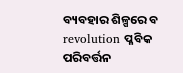ବ୍ୟବହାର ଶିଳ୍ପରେ ବ revolution ପ୍ଳବିକ ପରିବର୍ତ୍ତନ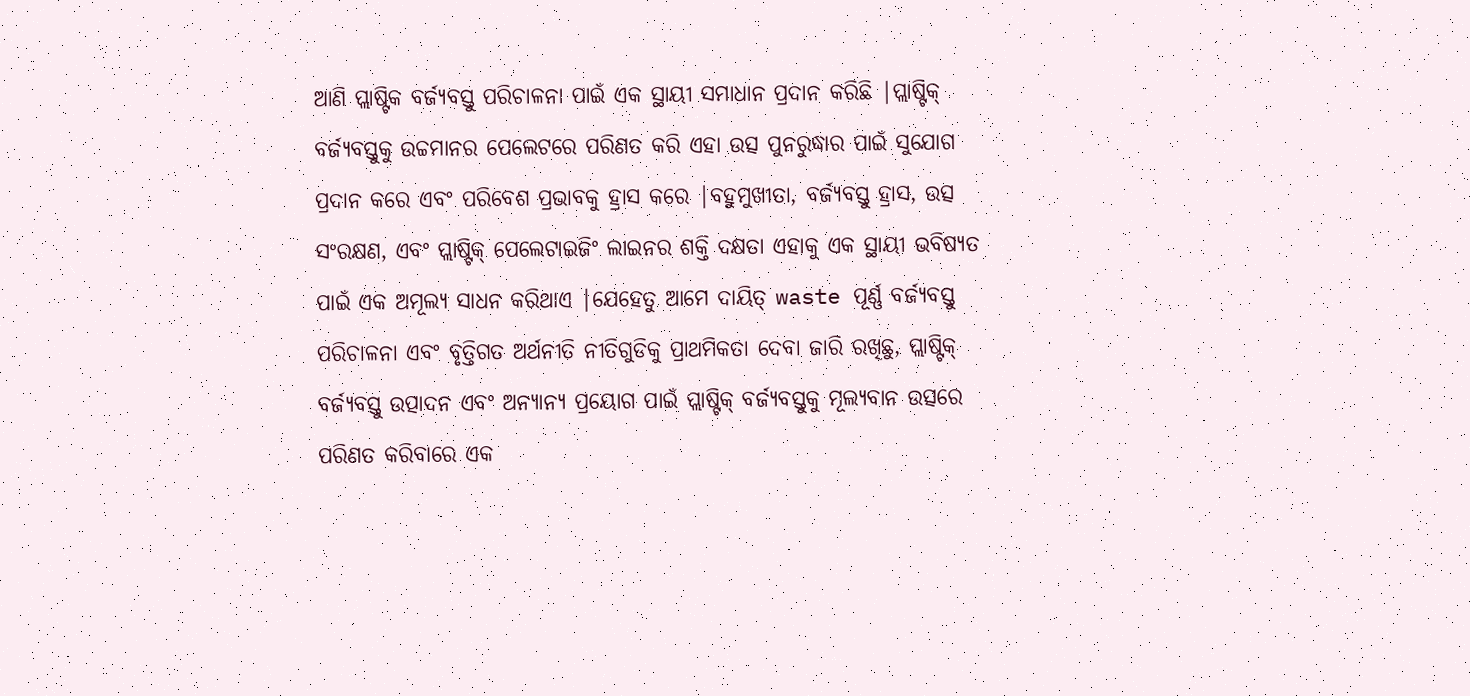ଆଣି ପ୍ଲାଷ୍ଟିକ ବର୍ଜ୍ୟବସ୍ତୁ ପରିଚାଳନା ପାଇଁ ଏକ ସ୍ଥାୟୀ ସମାଧାନ ପ୍ରଦାନ କରିଛି |ପ୍ଲାଷ୍ଟିକ୍ ବର୍ଜ୍ୟବସ୍ତୁକୁ ଉଚ୍ଚମାନର ପେଲେଟରେ ପରିଣତ କରି ଏହା ଉତ୍ସ ପୁନରୁଦ୍ଧାର ପାଇଁ ସୁଯୋଗ ପ୍ରଦାନ କରେ ଏବଂ ପରିବେଶ ପ୍ରଭାବକୁ ହ୍ରାସ କରେ |ବହୁମୁଖୀତା, ବର୍ଜ୍ୟବସ୍ତୁ ହ୍ରାସ, ଉତ୍ସ ସଂରକ୍ଷଣ, ଏବଂ ପ୍ଲାଷ୍ଟିକ୍ ପେଲେଟାଇଜିଂ ଲାଇନର ଶକ୍ତି ଦକ୍ଷତା ଏହାକୁ ଏକ ସ୍ଥାୟୀ ଭବିଷ୍ୟତ ପାଇଁ ଏକ ଅମୂଲ୍ୟ ସାଧନ କରିଥାଏ |ଯେହେତୁ ଆମେ ଦାୟିତ୍ waste ପୂର୍ଣ୍ଣ ବର୍ଜ୍ୟବସ୍ତୁ ପରିଚାଳନା ଏବଂ ବୃତ୍ତିଗତ ଅର୍ଥନୀତି ନୀତିଗୁଡିକୁ ପ୍ରାଥମିକତା ଦେବା ଜାରି ରଖିଛୁ, ପ୍ଲାଷ୍ଟିକ୍ ବର୍ଜ୍ୟବସ୍ତୁ ଉତ୍ପାଦନ ଏବଂ ଅନ୍ୟାନ୍ୟ ପ୍ରୟୋଗ ପାଇଁ ପ୍ଲାଷ୍ଟିକ୍ ବର୍ଜ୍ୟବସ୍ତୁକୁ ମୂଲ୍ୟବାନ ଉତ୍ସରେ ପରିଣତ କରିବାରେ ଏକ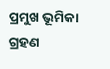ପ୍ରମୁଖ ଭୂମିକା ଗ୍ରହଣ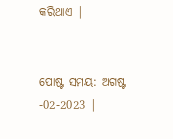କରିଥାଏ |


ପୋଷ୍ଟ ସମୟ: ଅଗଷ୍ଟ -02-2023 |